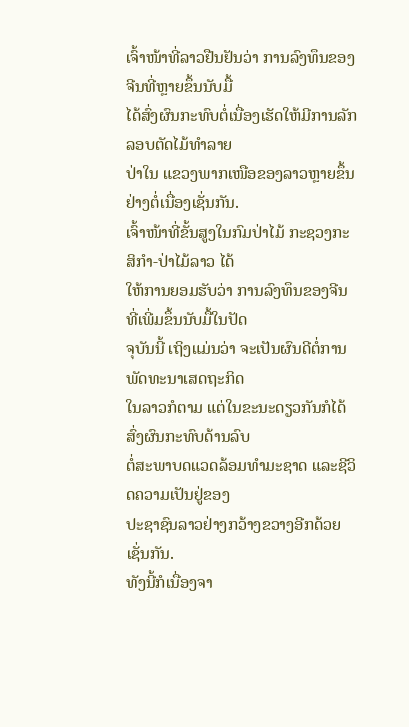ເຈົ້າໜ້າທີ່ລາວຢືນຢັນວ່າ ການລົງທຶນຂອງຈີນທີ່ຫຼາຍຂຶ້ນນັບມື້
ໄດ້ສົ່ງຜົນກະທົບຕໍ່ເນື່ອງເຮັດໃຫ້ມີການລັກລອບຕັດໄມ້ທໍາລາຍ
ປ່າໃນ ແຂວງພາກເໜືອຂອງລາວຫຼາຍຂຶ້ນຢ່າງຕໍ່ເນື່ອງເຊັ່ນກັນ.
ເຈົ້າໜ້າທີ່ຂັ້ນສູງໃນກົມປ່າໄມ້ ກະຊວງກະສິກໍາ-ປ່າໄມ້ລາວ ໄດ້
ໃຫ້ການຍອມຮັບວ່າ ການລົງທຶນຂອງຈີນທີ່ເພີ່ມຂຶ້ນນັບມື້ໃນປັດ
ຈຸບັນນີ້ ເຖິງແມ່ນວ່າ ຈະເປັນຜົນດີຕໍ່ການພັດທະນາເສດຖະກິດ
ໃນລາວກໍຕາມ ແຕ່ໃນຂະນະດຽວກັນກໍໄດ້ສົ່ງຜົນກະທົບດ້ານລົບ
ຕໍ່ສະພາບດແວດລ້ອມທໍາມະຊາດ ແລະຊີວິດຄວາມເປັນຢູ່ຂອງ
ປະຊາຊົນລາວຢ່າງກວ້າງຂວາງອີກດ້ວຍເຊັ່ນກັນ.
ທັງນີ້ກໍເນື່ອງຈາ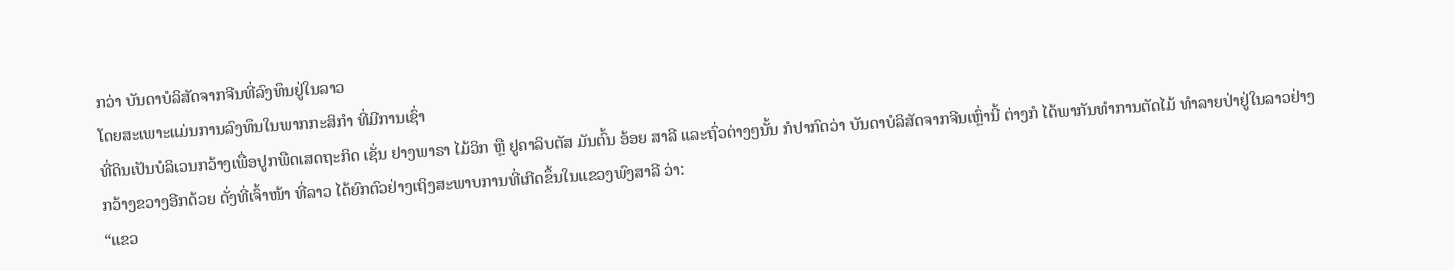ກວ່າ ບັນດາບໍລິສັດຈາກຈີນທີ່ລົງທຶນຢູ່ໃນລາວ
ໂດຍສະເພາະແມ່ນການລົງທຶນໃນພາກກະສິກໍາ ທີ່ມີການເຊົ່າ
ທີ່ດິນເປັນບໍລິເວນກວ້າງເພື່ອປູກພືດເສດຖະກິດ ເຊັ່ນ ຢາງພາຣາ ໄມ້ວິກ ຫຼື ຢູຄາລິບຕັສ ມັນຕົ້ນ ອ້ອຍ ສາລີ ແລະຖົ່ວຕ່າງໆນັ້ນ ກໍປາກົດວ່າ ບັນດາບໍລິສັດຈາກຈີນເຫຼົ່ານີ້ ຕ່າງກໍ ໄດ້ພາກັນທໍາການຕັດໄມ້ ທໍາລາຍປ່າຢູ່ໃນລາວຢ່າງກວ້າງຂວາງອີກດ້ວຍ ດັ່ງທີ່ເຈົ້າໜ້າ ທີ່ລາວ ໄດ້ຍົກຕົວຢ່າງເຖິງສະພາບການທີ່ເກີດຂຶ້ນໃນແຂວງພົງສາລີ ວ່າ:
“ແຂວ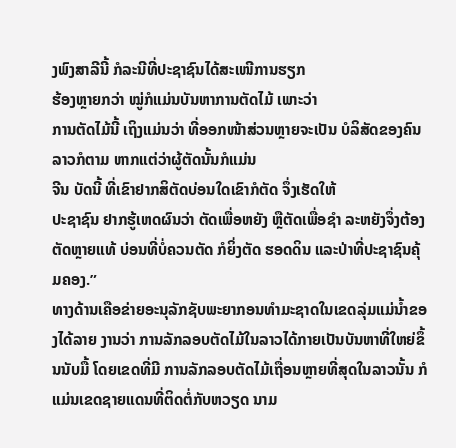ງພົງສາລີນີ້ ກໍລະນີທີ່ປະຊາຊົນໄດ້ສະເໜີການຮຽກ
ຮ້ອງຫຼາຍກວ່າ ໝູ່ກໍແມ່ນບັນຫາການຕັດໄມ້ ເພາະວ່າ
ການຕັດໄມ້ນີ້ ເຖິງແມ່ນວ່າ ທີ່ອອກໜ້າສ່ວນຫຼາຍຈະເປັນ ບໍລິສັດຂອງຄົນລາວກໍຕາມ ຫາກແຕ່ວ່າຜູ້ຕັດນັ້ນກໍແມ່ນ
ຈີນ ບັດນີ້ ທີ່ເຂົາຢາກສິຕັດບ່ອນໃດເຂົາກໍຕັດ ຈຶ່ງເຮັດໃຫ້
ປະຊາຊົນ ຢາກຮູ້ເຫດຜົນວ່າ ຕັດເພື່ອຫຍັງ ຫຼືຕັດເພື່ອຊໍາ ລະຫຍັງຈຶ່ງຕ້ອງຕັດຫຼາຍແທ້ ບ່ອນທີ່ບໍ່ຄວນຕັດ ກໍຍິ່ງຕັດ ຮອດດິນ ແລະປ່າທີ່ປະຊາຊົນຄຸ້ມຄອງ.”
ທາງດ້ານເຄືອຂ່າຍອະນຸລັກຊັບພະຍາກອນທໍາມະຊາດໃນເຂດລຸ່ມແມ່ນໍ້າຂອງໄດ້ລາຍ ງານວ່າ ການລັກລອບຕັດໄມ້ໃນລາວໄດ້ກາຍເປັນບັນຫາທີ່ໃຫຍ່ຂຶ້ນນັບມື້ ໂດຍເຂດທີ່ມີ ການລັກລອບຕັດໄມ້ເຖື່ອນຫຼາຍທີ່ສຸດໃນລາວນັ້ນ ກໍແມ່ນເຂດຊາຍແດນທີ່ຕິດຕໍ່ກັບຫວຽດ ນາມ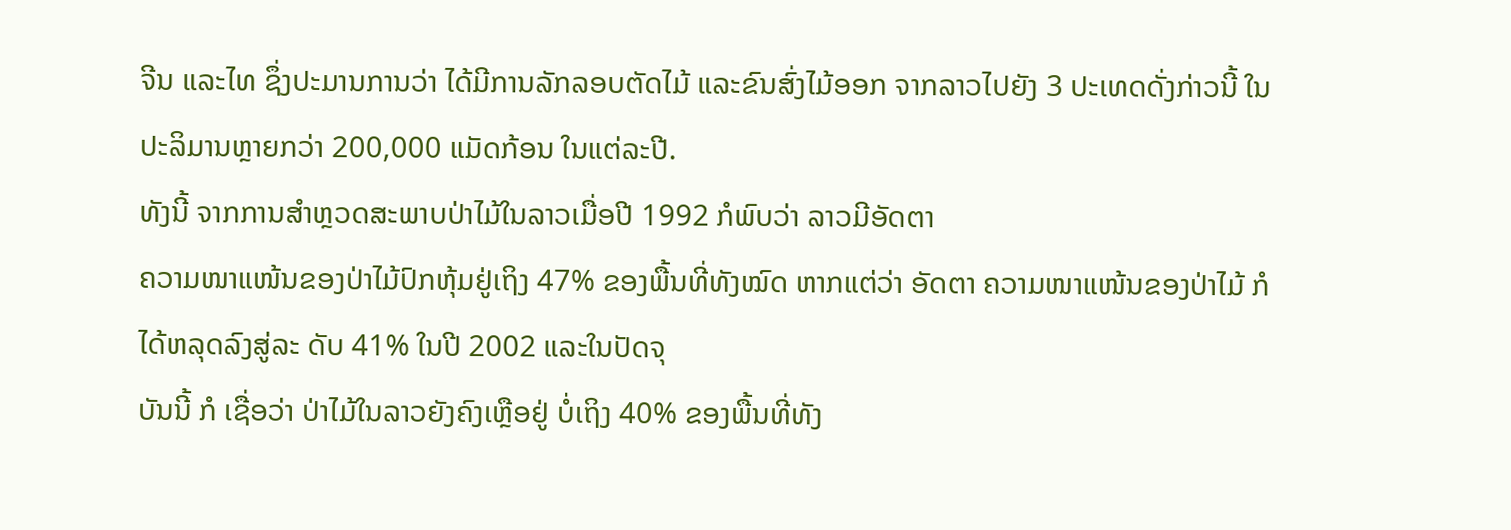ຈີນ ແລະໄທ ຊຶ່ງປະມານການວ່າ ໄດ້ມີການລັກລອບຕັດໄມ້ ແລະຂົນສົ່ງໄມ້ອອກ ຈາກລາວໄປຍັງ 3 ປະເທດດັ່ງກ່າວນີ້ ໃນປະລິມານຫຼາຍກວ່າ 200,000 ແມັດກ້ອນ ໃນແຕ່ລະປີ.
ທັງນີ້ ຈາກການສໍາຫຼວດສະພາບປ່າໄມ້ໃນລາວເມື່ອປີ 1992 ກໍພົບວ່າ ລາວມີອັດຕາ
ຄວາມໜາແໜ້ນຂອງປ່າໄມ້ປົກຫຸ້ມຢູ່ເຖິງ 47% ຂອງພື້ນທີ່ທັງໝົດ ຫາກແຕ່ວ່າ ອັດຕາ ຄວາມໜາແໜ້ນຂອງປ່າໄມ້ ກໍໄດ້ຫລຸດລົງສູ່ລະ ດັບ 41% ໃນປີ 2002 ແລະໃນປັດຈຸ
ບັນນີ້ ກໍ ເຊື່ອວ່າ ປ່າໄມ້ໃນລາວຍັງຄົງເຫຼືອຢູ່ ບໍ່ເຖິງ 40% ຂອງພື້ນທີ່ທັງ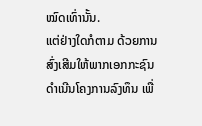ໝົດເທົ່ານັ້ນ.
ແຕ່ຢ່າງໃດກໍຕາມ ດ້ວຍການສົ່ງເສີມໃຫ້ພາກເອກກະຊົນດໍາເນີນໂຄງການລົງທຶນ ເພື່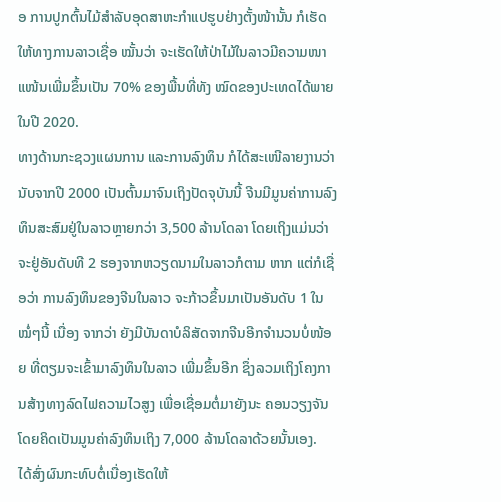ອ ການປູກຕົ້ນໄມ້ສໍາລັບອຸດສາຫະກໍາແປຮູບຢ່າງຕັ້ງໜ້ານັ້ນ ກໍເຮັດໃຫ້ທາງການລາວເຊື່ອ ໝັ້ນວ່າ ຈະເຮັດໃຫ້ປ່າໄມ້ໃນລາວມີຄວາມໜາ ແໜ້ນເພີ່ມຂຶ້ນເປັນ 70% ຂອງພື້ນທີ່ທັງ ໝົດຂອງປະເທດໄດ້ພາຍໃນປີ 2020.
ທາງດ້ານກະຊວງແຜນການ ແລະການລົງທຶນ ກໍໄດ້ສະເໜີລາຍງານວ່າ ນັບຈາກປີ 2000 ເປັນຕົ້ນມາຈົນເຖິງປັດຈຸບັນນີ້ ຈີນມີມູນຄ່າການລົງທຶນສະສົມຢູ່ໃນລາວຫຼາຍກວ່າ 3,500 ລ້ານໂດລາ ໂດຍເຖິງແມ່ນວ່າຈະຢູ່ອັນດັບທີ 2 ຮອງຈາກຫວຽດນາມໃນລາວກໍຕາມ ຫາກ ແຕ່ກໍເຊື່ອວ່າ ການລົງທຶນຂອງຈີນໃນລາວ ຈະກ້າວຂຶ້ນມາເປັນອັນດັບ 1 ໃນໝໍ່ໆນີ້ ເນື່ອງ ຈາກວ່າ ຍັງມີບັນດາບໍລິສັດຈາກຈີນອີກຈໍານວນບໍ່ໜ້ອຍ ທີ່ຕຽມຈະເຂົ້າມາລົງທຶນໃນລາວ ເພີ່ມຂຶ້ນອີກ ຊຶ່ງລວມເຖິງໂຄງການສ້າງທາງລົດໄຟຄວາມໄວສູງ ເພື່ອເຊື່ອມຕໍ່ມາຍັງນະ ຄອນວຽງຈັນ ໂດຍຄິດເປັນມູນຄ່າລົງທຶນເຖິງ 7,000 ລ້ານໂດລາດ້ວຍນັ້ນເອງ.
ໄດ້ສົ່ງຜົນກະທົບຕໍ່ເນື່ອງເຮັດໃຫ້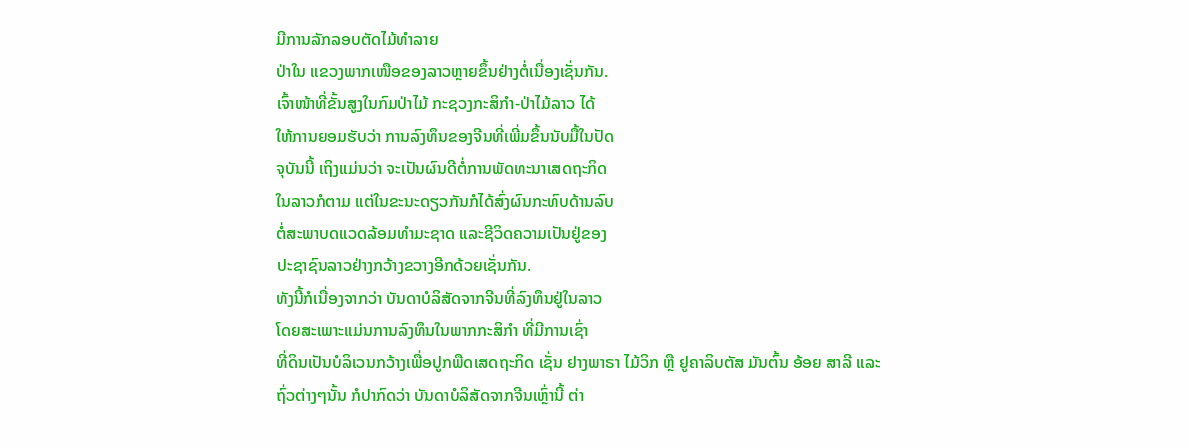ມີການລັກລອບຕັດໄມ້ທໍາລາຍ
ປ່າໃນ ແຂວງພາກເໜືອຂອງລາວຫຼາຍຂຶ້ນຢ່າງຕໍ່ເນື່ອງເຊັ່ນກັນ.
ເຈົ້າໜ້າທີ່ຂັ້ນສູງໃນກົມປ່າໄມ້ ກະຊວງກະສິກໍາ-ປ່າໄມ້ລາວ ໄດ້
ໃຫ້ການຍອມຮັບວ່າ ການລົງທຶນຂອງຈີນທີ່ເພີ່ມຂຶ້ນນັບມື້ໃນປັດ
ຈຸບັນນີ້ ເຖິງແມ່ນວ່າ ຈະເປັນຜົນດີຕໍ່ການພັດທະນາເສດຖະກິດ
ໃນລາວກໍຕາມ ແຕ່ໃນຂະນະດຽວກັນກໍໄດ້ສົ່ງຜົນກະທົບດ້ານລົບ
ຕໍ່ສະພາບດແວດລ້ອມທໍາມະຊາດ ແລະຊີວິດຄວາມເປັນຢູ່ຂອງ
ປະຊາຊົນລາວຢ່າງກວ້າງຂວາງອີກດ້ວຍເຊັ່ນກັນ.
ທັງນີ້ກໍເນື່ອງຈາກວ່າ ບັນດາບໍລິສັດຈາກຈີນທີ່ລົງທຶນຢູ່ໃນລາວ
ໂດຍສະເພາະແມ່ນການລົງທຶນໃນພາກກະສິກໍາ ທີ່ມີການເຊົ່າ
ທີ່ດິນເປັນບໍລິເວນກວ້າງເພື່ອປູກພືດເສດຖະກິດ ເຊັ່ນ ຢາງພາຣາ ໄມ້ວິກ ຫຼື ຢູຄາລິບຕັສ ມັນຕົ້ນ ອ້ອຍ ສາລີ ແລະຖົ່ວຕ່າງໆນັ້ນ ກໍປາກົດວ່າ ບັນດາບໍລິສັດຈາກຈີນເຫຼົ່ານີ້ ຕ່າ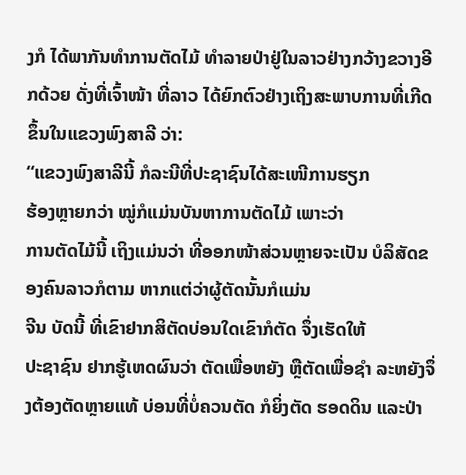ງກໍ ໄດ້ພາກັນທໍາການຕັດໄມ້ ທໍາລາຍປ່າຢູ່ໃນລາວຢ່າງກວ້າງຂວາງອີກດ້ວຍ ດັ່ງທີ່ເຈົ້າໜ້າ ທີ່ລາວ ໄດ້ຍົກຕົວຢ່າງເຖິງສະພາບການທີ່ເກີດຂຶ້ນໃນແຂວງພົງສາລີ ວ່າ:
“ແຂວງພົງສາລີນີ້ ກໍລະນີທີ່ປະຊາຊົນໄດ້ສະເໜີການຮຽກ
ຮ້ອງຫຼາຍກວ່າ ໝູ່ກໍແມ່ນບັນຫາການຕັດໄມ້ ເພາະວ່າ
ການຕັດໄມ້ນີ້ ເຖິງແມ່ນວ່າ ທີ່ອອກໜ້າສ່ວນຫຼາຍຈະເປັນ ບໍລິສັດຂອງຄົນລາວກໍຕາມ ຫາກແຕ່ວ່າຜູ້ຕັດນັ້ນກໍແມ່ນ
ຈີນ ບັດນີ້ ທີ່ເຂົາຢາກສິຕັດບ່ອນໃດເຂົາກໍຕັດ ຈຶ່ງເຮັດໃຫ້
ປະຊາຊົນ ຢາກຮູ້ເຫດຜົນວ່າ ຕັດເພື່ອຫຍັງ ຫຼືຕັດເພື່ອຊໍາ ລະຫຍັງຈຶ່ງຕ້ອງຕັດຫຼາຍແທ້ ບ່ອນທີ່ບໍ່ຄວນຕັດ ກໍຍິ່ງຕັດ ຮອດດິນ ແລະປ່າ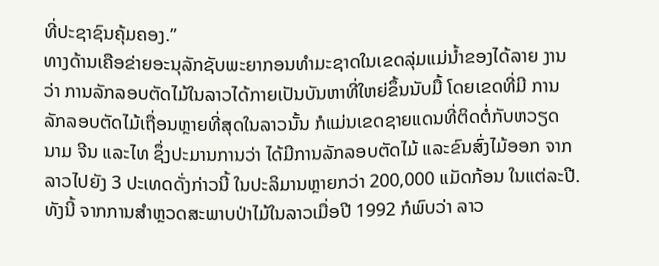ທີ່ປະຊາຊົນຄຸ້ມຄອງ.”
ທາງດ້ານເຄືອຂ່າຍອະນຸລັກຊັບພະຍາກອນທໍາມະຊາດໃນເຂດລຸ່ມແມ່ນໍ້າຂອງໄດ້ລາຍ ງານວ່າ ການລັກລອບຕັດໄມ້ໃນລາວໄດ້ກາຍເປັນບັນຫາທີ່ໃຫຍ່ຂຶ້ນນັບມື້ ໂດຍເຂດທີ່ມີ ການລັກລອບຕັດໄມ້ເຖື່ອນຫຼາຍທີ່ສຸດໃນລາວນັ້ນ ກໍແມ່ນເຂດຊາຍແດນທີ່ຕິດຕໍ່ກັບຫວຽດ ນາມ ຈີນ ແລະໄທ ຊຶ່ງປະມານການວ່າ ໄດ້ມີການລັກລອບຕັດໄມ້ ແລະຂົນສົ່ງໄມ້ອອກ ຈາກລາວໄປຍັງ 3 ປະເທດດັ່ງກ່າວນີ້ ໃນປະລິມານຫຼາຍກວ່າ 200,000 ແມັດກ້ອນ ໃນແຕ່ລະປີ.
ທັງນີ້ ຈາກການສໍາຫຼວດສະພາບປ່າໄມ້ໃນລາວເມື່ອປີ 1992 ກໍພົບວ່າ ລາວ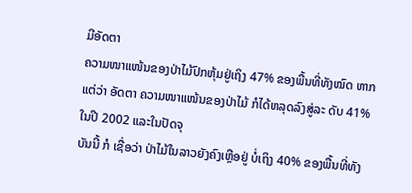ມີອັດຕາ
ຄວາມໜາແໜ້ນຂອງປ່າໄມ້ປົກຫຸ້ມຢູ່ເຖິງ 47% ຂອງພື້ນທີ່ທັງໝົດ ຫາກແຕ່ວ່າ ອັດຕາ ຄວາມໜາແໜ້ນຂອງປ່າໄມ້ ກໍໄດ້ຫລຸດລົງສູ່ລະ ດັບ 41% ໃນປີ 2002 ແລະໃນປັດຈຸ
ບັນນີ້ ກໍ ເຊື່ອວ່າ ປ່າໄມ້ໃນລາວຍັງຄົງເຫຼືອຢູ່ ບໍ່ເຖິງ 40% ຂອງພື້ນທີ່ທັງ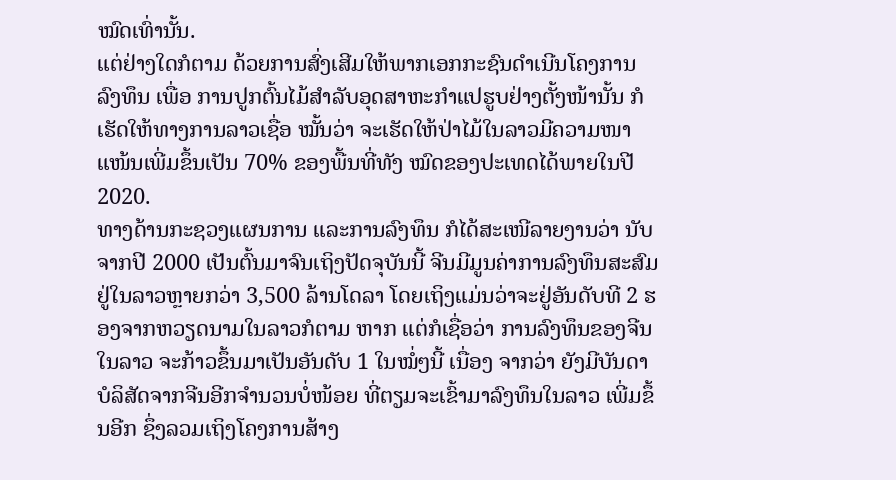ໝົດເທົ່ານັ້ນ.
ແຕ່ຢ່າງໃດກໍຕາມ ດ້ວຍການສົ່ງເສີມໃຫ້ພາກເອກກະຊົນດໍາເນີນໂຄງການລົງທຶນ ເພື່ອ ການປູກຕົ້ນໄມ້ສໍາລັບອຸດສາຫະກໍາແປຮູບຢ່າງຕັ້ງໜ້ານັ້ນ ກໍເຮັດໃຫ້ທາງການລາວເຊື່ອ ໝັ້ນວ່າ ຈະເຮັດໃຫ້ປ່າໄມ້ໃນລາວມີຄວາມໜາ ແໜ້ນເພີ່ມຂຶ້ນເປັນ 70% ຂອງພື້ນທີ່ທັງ ໝົດຂອງປະເທດໄດ້ພາຍໃນປີ 2020.
ທາງດ້ານກະຊວງແຜນການ ແລະການລົງທຶນ ກໍໄດ້ສະເໜີລາຍງານວ່າ ນັບຈາກປີ 2000 ເປັນຕົ້ນມາຈົນເຖິງປັດຈຸບັນນີ້ ຈີນມີມູນຄ່າການລົງທຶນສະສົມຢູ່ໃນລາວຫຼາຍກວ່າ 3,500 ລ້ານໂດລາ ໂດຍເຖິງແມ່ນວ່າຈະຢູ່ອັນດັບທີ 2 ຮອງຈາກຫວຽດນາມໃນລາວກໍຕາມ ຫາກ ແຕ່ກໍເຊື່ອວ່າ ການລົງທຶນຂອງຈີນໃນລາວ ຈະກ້າວຂຶ້ນມາເປັນອັນດັບ 1 ໃນໝໍ່ໆນີ້ ເນື່ອງ ຈາກວ່າ ຍັງມີບັນດາບໍລິສັດຈາກຈີນອີກຈໍານວນບໍ່ໜ້ອຍ ທີ່ຕຽມຈະເຂົ້າມາລົງທຶນໃນລາວ ເພີ່ມຂຶ້ນອີກ ຊຶ່ງລວມເຖິງໂຄງການສ້າງ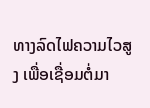ທາງລົດໄຟຄວາມໄວສູງ ເພື່ອເຊື່ອມຕໍ່ມາ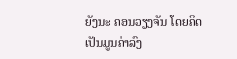ຍັງນະ ຄອນວຽງຈັນ ໂດຍຄິດເປັນມູນຄ່າລົງ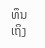ທຶນເຖິງ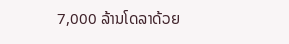7,000 ລ້ານໂດລາດ້ວຍ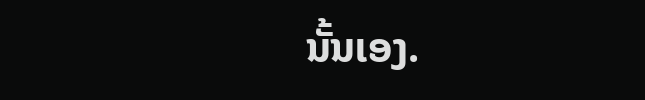ນັ້ນເອງ.